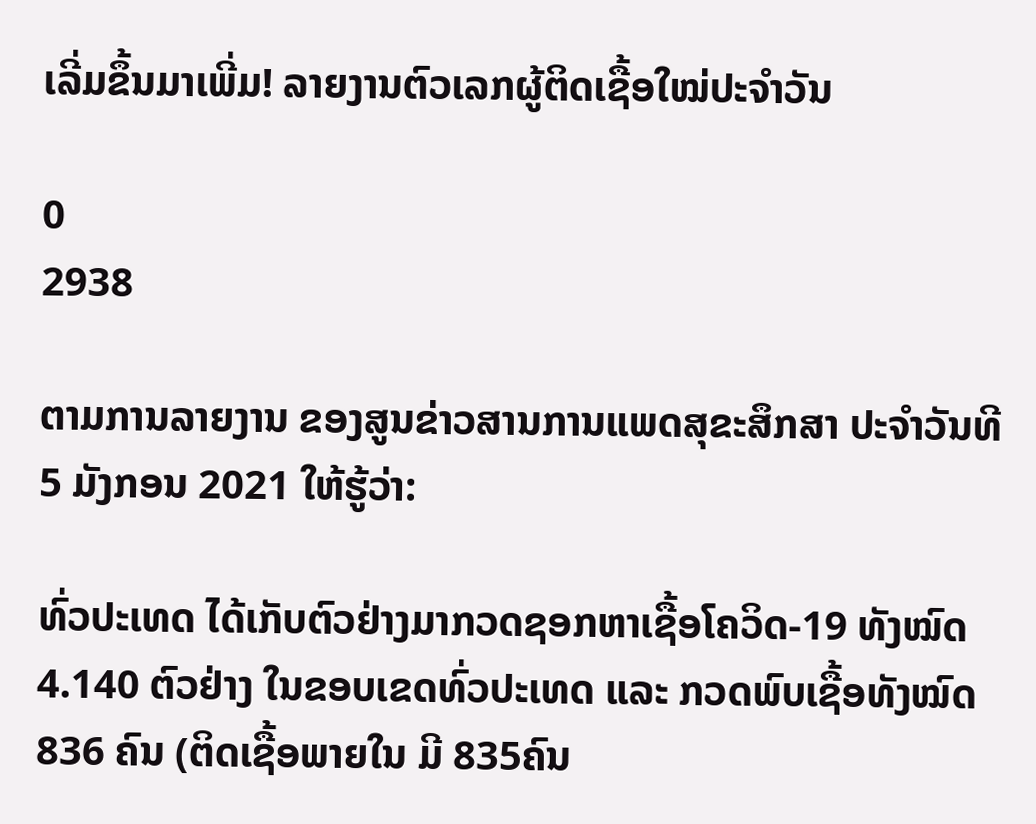ເລີ່ມຂຶ້ນມາເພີ່ມ! ລາຍງານຕົວເລກຜູ້ຕິດເຊື້ອໃໝ່ປະຈຳວັນ

0
2938

ຕາມການລາຍງານ ຂອງສູນຂ່າວສານການແພດສຸຂະສຶກສາ ປະຈຳວັນທີ 5 ມັງກອນ 2021 ໃຫ້ຮູ້ວ່າ:

ທົ່ວປະເທດ ໄດ້ເກັບຕົວຢ່າງມາກວດຊອກຫາເຊື້ອໂຄວິດ-19 ທັງໝົດ 4.140 ຕົວຢ່າງ ໃນຂອບເຂດທົ່ວປະເທດ ແລະ ກວດພົບເຊື້ອທັງໝົດ 836 ຄົນ (ຕິດເຊື້ອພາຍໃນ ມີ 835ຄົນ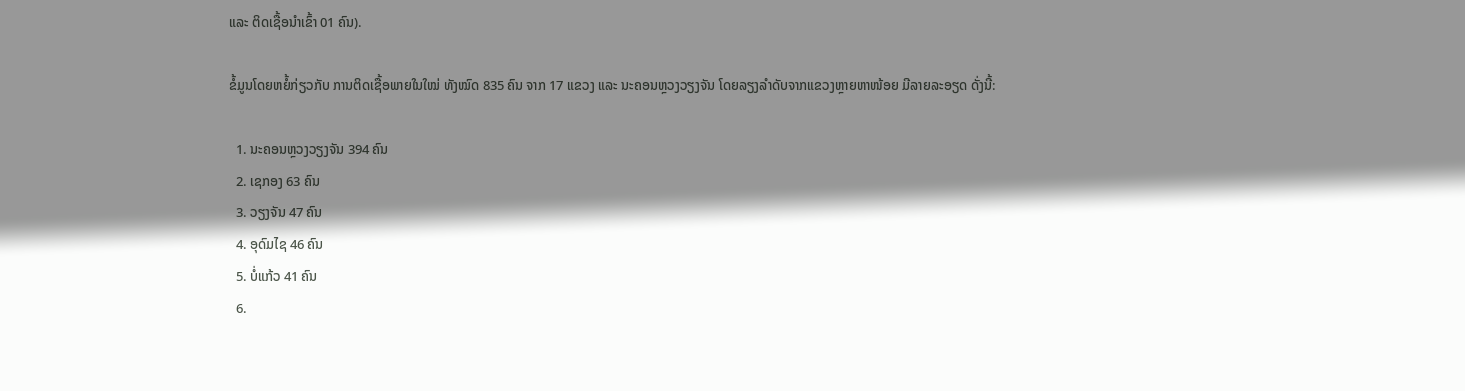ແລະ ຕິດເຊື້ອນໍາເຂົ້າ 01 ຄົນ).

ຂໍ້ມູນໂດຍຫຍໍ້ກ່ຽວກັບ ການຕິດເຊື້ອພາຍໃນໃໝ່ ທັງໝົດ 835 ຄົນ ຈາກ 17 ແຂວງ ແລະ ນະຄອນຫຼວງວຽງຈັນ ໂດຍລຽງລຳດັບຈາກແຂວງຫຼາຍຫາໜ້ອຍ ມີລາຍລະອຽດ ດັ່ງນີ້:

  1. ນະຄອນຫຼວງວຽງຈັນ 394 ຄົນ
  2. ເຊກອງ 63 ຄົນ
  3. ວຽງຈັນ 47 ຄົນ
  4. ອຸດົມໄຊ 46 ຄົນ
  5. ບໍ່ແກ້ວ 41 ຄົນ
  6.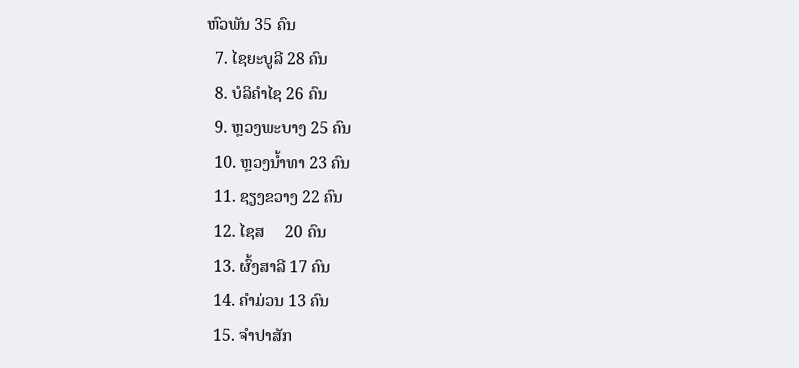ຫົວພັນ 35 ຄົນ
  7. ໄຊຍະບູລີ 28 ຄົນ
  8. ບໍລິຄຳໄຊ 26 ຄົນ
  9. ຫຼວງພະບາງ 25 ຄົນ
  10. ຫຼວງນ້ຳທາ 23 ຄົນ
  11. ຊຽງຂວາງ 22 ຄົນ
  12. ໄຊສ     20 ຄົນ
  13. ຜົ້ງສາລີ 17 ຄົນ
  14. ຄຳມ່ວນ 13 ຄົນ
  15. ຈຳປາສັກ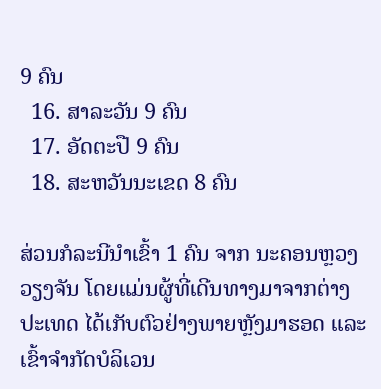9 ຄົນ
  16. ສາລະວັນ 9 ຄົນ
  17. ອັດຕະປື 9 ຄົນ
  18. ສະຫວັນນະເຂດ 8 ຄົນ

ສ່ວນກໍລະນີນຳເຂົ້າ 1 ຄົນ ຈາກ ນະຄອນຫຼວງວຽງຈັນ ໂດຍແມ່ນຜູ້ທີ່ເດີນທາງມາຈາກຕ່າງປະເທດ ໄດ້ເກັບຕົວຢ່າງພາຍຫຼັງມາຮອດ ແລະ ເຂົ້າຈຳກັດບໍລິເວນ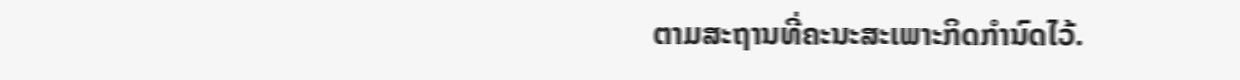ຕາມສະຖານທີ່ຄະນະສະເພາະກິດກຳນົດໄວ້.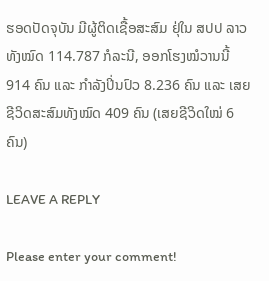ຮອດປັດຈຸບັນ ມີຜູ້ຕິດເຊື້ອສະສົມ ຢຸ່ໃນ ສປປ ລາວ ທັງໝົດ 114.787 ກໍລະນີ, ອອກໂຮງໝໍວານນີ້ 914 ຄົນ ແລະ ກຳລັງປິ່ນປົວ 8.236 ຄົນ ແລະ ເສຍຊີວິດສະສົມທັງໝົດ 409 ຄົນ (ເສຍຊີວິດໃໝ່ 6 ຄົນ)

LEAVE A REPLY

Please enter your comment!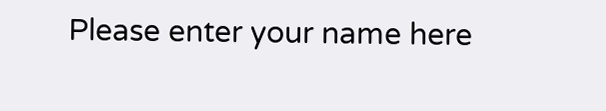Please enter your name here